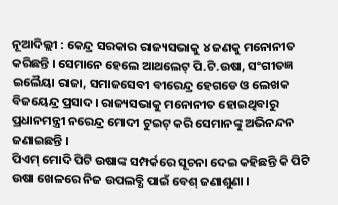ନୂଆଦିଲ୍ଲୀ : କେନ୍ଦ୍ର ସରକାର ରାଜ୍ୟସଭାକୁ ୪ ଜଣକୁ ମନୋନୀତ କରିଛନ୍ତି । ସେମାନେ ହେଲେ ଆଥଲେଟ୍ ପି.ଟି.ଉଷା, ସଂଗୀତଜ୍ଞ ଇଲୈୟା ରାଜା, ସମାଜସେବୀ ବୀରେନ୍ଦ୍ର ହେଗଡେ ଓ ଲେଖକ ବିଜୟେନ୍ଦ୍ର ପ୍ରସାଦ । ରାଜ୍ୟସଭାକୁ ମନୋନୀତ ହୋଇଥିବାରୁ ପ୍ରଧାନମନ୍ତ୍ରୀ ନରେନ୍ଦ୍ର ମୋଦୀ ଟୁଇଟ୍ କରି ସେମାନଙ୍କୁ ଅଭିନନ୍ଦନ ଜଣାଇଛନ୍ତି ।
ପିଏମ୍ ମୋଦି ପିଟି ଉଷାଙ୍କ ସମ୍ପର୍କରେ ସୂଚନା ଦେଇ କହିଛନ୍ତି କି ପିଟି ଉଷା ଖେଳରେ ନିଜ ଉପଲବ୍ଧି ପାଇଁ ବେଶ୍ ଜଣାଶୁଣା ।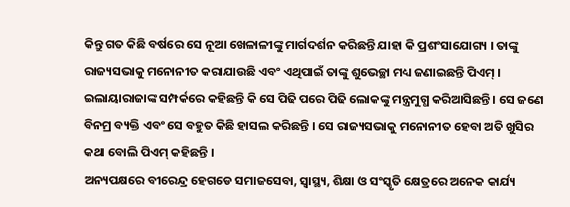କିନ୍ତୁ ଗତ କିଛି ବର୍ଷରେ ସେ ନୂଆ ଖେଳାଳୀଙ୍କୁ ମାର୍ଗଦର୍ଶନ କରିଛନ୍ତି ଯାହା କି ପ୍ରଶଂସାଯୋଗ୍ୟ । ତାଙ୍କୁ ରାଜ୍ୟସଭାକୁ ମନୋନୀତ କରାଯାଉଛି ଏବଂ ଏଥିପାଇଁ ତାଙ୍କୁ ଶୁଭେଚ୍ଛା ମଧ୍ୟ ଜଣାଇଛନ୍ତି ପିଏମ୍ । ଇଲାୟାରାଜାଙ୍କ ସମ୍ପର୍କରେ କହିଛନ୍ତି କି ସେ ପିଢି ପରେ ପିଢି ଲୋକଙ୍କୁ ମନ୍ତ୍ରମୁଗ୍ଧ କରିଆସିଛନ୍ତି । ସେ ଜଣେ ବିନମ୍ର ବ୍ୟକ୍ତି ଏବଂ ସେ ବହୁତ କିଛି ହାସଲ କରିଛନ୍ତି । ସେ ରାଜ୍ୟସଭାକୁ ମନୋନୀତ ହେବା ଅତି ଖୁସିର କଥା ବୋଲି ପିଏମ୍ କହିଛନ୍ତି ।
ଅନ୍ୟପକ୍ଷରେ ବୀରେନ୍ଦ୍ର ହେଗଡେ ସମାଜସେବା, ସ୍ବାସ୍ଥ୍ୟ, ଶିକ୍ଷା ଓ ସଂସ୍କୃତି କ୍ଷେତ୍ରରେ ଅନେକ କାର୍ଯ୍ୟ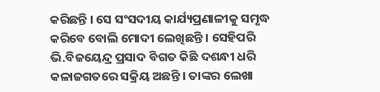କରିଛନ୍ତି । ସେ ସଂସଦୀୟ କାର୍ଯ୍ୟପ୍ରଣାଳୀକୁ ସମୃଦ୍ଧ କରିବେ ବୋଲି ମୋଦୀ ଲେଖିଛନ୍ତି । ସେହିପରି ଭି.ବିଜୟେନ୍ଦ୍ର ପ୍ରସାଦ ବିଗତ କିଛି ଦଶନ୍ଧୀ ଧରି କଳାଜଗତରେ ସକ୍ରିୟ ଅଛନ୍ତି । ତାଙ୍କର ଲେଖା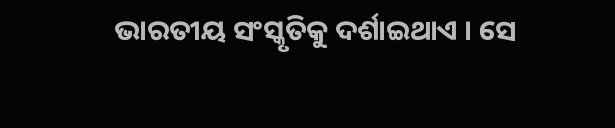ଭାରତୀୟ ସଂସ୍କୃତିକୁ ଦର୍ଶାଇଥାଏ । ସେ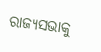ରାଜ୍ୟସଭାକୁ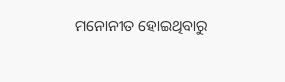ମନୋନୀତ ହୋଇଥିବାରୁ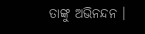ତାଙ୍କୁ ଅଭିନନ୍ଦନ ।